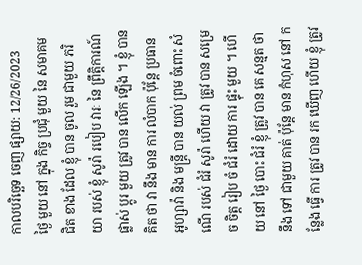កាលបរិច្ឆេទ ចេញ ផ្សាយ: 12/26/2023
ថ្ងៃ មួយ នៅ ក្នុង កិច្ច ប្រជុំ មួយ នៃ សមាគម ជិត ខាង ដែល ខ្ញុំ បាន ចូល រួម ជាមួយ ភរិយា របស់ ខ្ញុំ សូរ៉ា របៀប វារៈ នៃ ព្រឹត្តិការណ៍ ផ្លាស់ ប្តូរ មួយ ត្រូវ បាន លើក ឡើង ។ ខ្ញុំ បាន គិត ថា វា នឹង មាន ការ លំបាក ប៉ុន្តែ ប្រធាន អូហ្សាវ៉ា និង មន្ត្រី បាន យល់ ព្រម ចំពោះ សំណើ របស់ ជំរំ សូរ៉ា ហើយ វា ត្រូវ បាន សម្រេច ចិត្ត រៀប ចំ ជំរំ ដោយ ការ ផ្ទុះ មួយ ។ ហើយ នៅ ថ្ងៃ បោះ ជំរំ ខ្ញុំ ត្រូវ បាន គេ សន្មត ថា នឹង ទៅ ជាមួយ គាត់ ប៉ុន្តែ មាន កំហុស នៅ កន្លែង ធ្វើ ការ ត្រូវ បាន រក ឃើញ ហើយ ខ្ញុំ ត្រូវ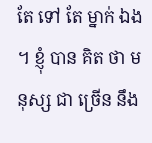តែ ទៅ តែ ម្នាក់ ឯង ។ ខ្ញុំ បាន គិត ថា មនុស្ស ជា ច្រើន នឹង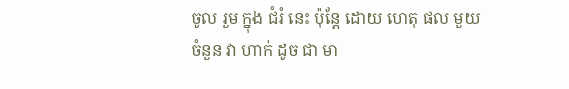ចូល រួម ក្នុង ជំរំ នេះ ប៉ុន្តែ ដោយ ហេតុ ផល មួយ ចំនួន វា ហាក់ ដូច ជា មា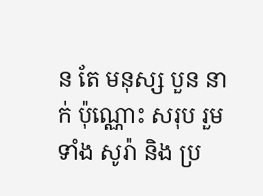ន តែ មនុស្ស បួន នាក់ ប៉ុណ្ណោះ សរុប រួម ទាំង សូរ៉ា និង ប្រ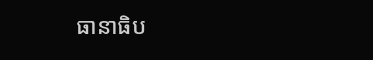ធានាធិប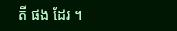តី ផង ដែរ ។